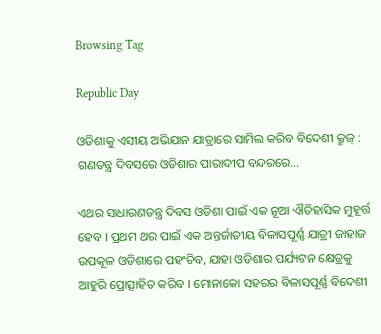Browsing Tag

Republic Day

ଓଡିଶାକୁ ଏସୀୟ ଅଭିଯାନ ଯାତ୍ରାରେ ସାମିଲ କରିବ ବିଦେଶୀ କ୍ରୁଜ୍ : ଗଣତନ୍ତ୍ର ଦିବସରେ ଓଡିଶାର ପାରାଦୀପ ବନ୍ଦରରେ…

ଏଥର ସାଧାରଣତନ୍ତ୍ର ଦିବସ ଓଡିଶା ପାଇଁ ଏକ ନୂଆ ଐତିହାସିକ ମୁହୂର୍ତ୍ତ ହେବ । ପ୍ରଥମ ଥର ପାଇଁ ଏକ ଅନ୍ତର୍ଜାତୀୟ ବିଳାସପୂର୍ଣ୍ଣ ଯାତ୍ରୀ ଜାହାଜ ଉପକୂଳ ଓଡିଶାରେ ପହଂଚିବ, ଯାହା ଓଡିଶାର ପର୍ଯ୍ୟଟନ କ୍ଷେତ୍ରକୁ ଆହୁରି ପ୍ରୋତ୍ସାହିତ କରିବ । ମୋନାକୋ ସହରର ବିଳାସପୂର୍ଣ୍ଣ ବିଦେଶୀ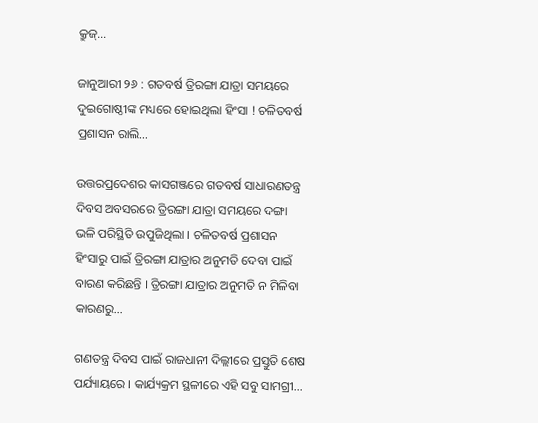କ୍ରୁଜ୍…

ଜାନୁଆରୀ ୨୬ : ଗତବର୍ଷ ତ୍ରିରଙ୍ଗା ଯାତ୍ରା ସମୟରେ ଦୁଇଗୋଷ୍ଠୀଙ୍କ ମଧ୍ୟରେ ହୋଇଥିଲା ହିଂସା ! ଚଳିତବର୍ଷ ପ୍ରଶାସନ ରାଲି…

ଉତ୍ତରପ୍ରଦେଶର କାସଗଞ୍ଜରେ ଗତବର୍ଷ ସାଧାରଣତନ୍ତ୍ର ଦିବସ ଅବସରରେ ତ୍ରିରଙ୍ଗା ଯାତ୍ରା ସମୟରେ ଦଙ୍ଗା ଭଳି ପରିସ୍ଥିତି ଉପୁଜିଥିଲା । ଚଳିତବର୍ଷ ପ୍ରଶାସନ ହିଂସାରୁ ପାଇଁ ତ୍ରିରଙ୍ଗା ଯାତ୍ରାର ଅନୁମତି ଦେବା ପାଇଁ ବାରଣ କରିଛନ୍ତି । ତ୍ରିରଙ୍ଗା ଯାତ୍ରାର ଅନୁମତି ନ ମିଳିବା କାରଣରୁ…

ଗଣତନ୍ତ୍ର ଦିବସ ପାଇଁ ରାଜଧାନୀ ଦିଲ୍ଲୀରେ ପ୍ରସ୍ତୁତି ଶେଷ ପର୍ଯ୍ୟାୟରେ । କାର୍ଯ୍ୟକ୍ରମ ସ୍ଥଳୀରେ ଏହି ସବୁ ସାମଗ୍ରୀ…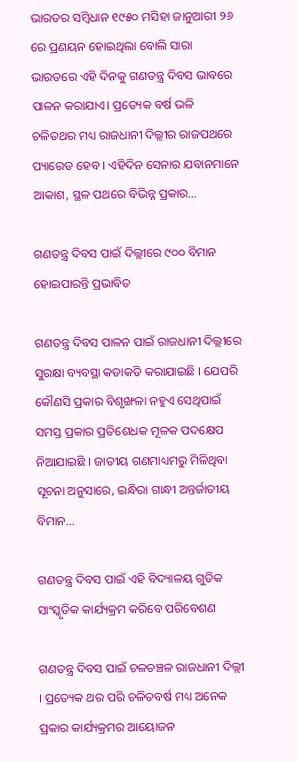ଭାରତର ସମ୍ବିଧାନ ୧୯୫୦ ମସିହା ଜାନୁଆରୀ ୨୬ ରେ ପ୍ରଣୟନ ହୋଇଥିଲା ବୋଲି ସାରା ଭାରତରେ ଏହି ଦିନକୁ ଗଣତନ୍ତ୍ର ଦିବସ ଭାବରେ ପାଳନ କରାଯାଏ। ପ୍ରତ୍ୟେକ ବର୍ଷ ଭଳି ଚଳିତଥର ମଧ୍ୟ ରାଜଧାନୀ ଦିଲ୍ଲୀର ରାଜପଥରେ ପ୍ୟାରେଡ ହେବ । ଏହିଦିନ ସେନାର ଯବାନମାନେ ଆକାଶ, ସ୍ଥଳ ପଥରେ ବିଭିନ୍ନ ପ୍ରକାର…

ଗଣତନ୍ତ୍ର ଦିବସ ପାଇଁ ଦିଲ୍ଲୀରେ ୯୦୦ ବିମାନ ହୋଇପାରନ୍ତି ପ୍ରଭାବିତ

ଗଣତନ୍ତ୍ର ଦିବସ ପାଳନ ପାଇଁ ରାଜଧାନୀ ଦିଲ୍ଲୀରେ ସୁରକ୍ଷା ବ୍ୟବସ୍ଥା କଡାକଡି କରାଯାଇଛି । ଯେପରି କୌଣସି ପ୍ରକାର ବିଶୃଙ୍ଖଳା ନହୁଏ ସେଥିପାଇଁ ସମସ୍ତ ପ୍ରକାର ପ୍ରତିଶେଧକ ମୂଳକ ପଦକ୍ଷେପ ନିଆଯାଇଛି । ଜାତୀୟ ଗଣମାଧ୍ୟମରୁ ମିଳିଥିବା ସୂଚନା ଅନୁସାରେ, ଇନ୍ଧିରା ଗାନ୍ଧୀ ଅନ୍ତର୍ଜାତୀୟ ବିମାନ…

ଗଣତନ୍ତ୍ର ଦିବସ ପାଇଁ ଏହି ବିଦ୍ୟାଳୟ ଗୁଡିକ ସାଂସ୍କୃତିକ କାର୍ଯ୍ୟକ୍ରମ କରିବେ ପରିବେଶଣ

ଗଣତନ୍ତ୍ର ଦିବସ ପାଇଁ ଚଳଚଞ୍ଚଳ ରାଜଧାନୀ ଦିଲ୍ଲୀ । ପ୍ରତ୍ୟେକ ଥର ପରି ଚଳିତବର୍ଷ ମଧ୍ୟ ଅନେକ ପ୍ରକାର କାର୍ଯ୍ୟକ୍ରମର ଆୟୋଜନ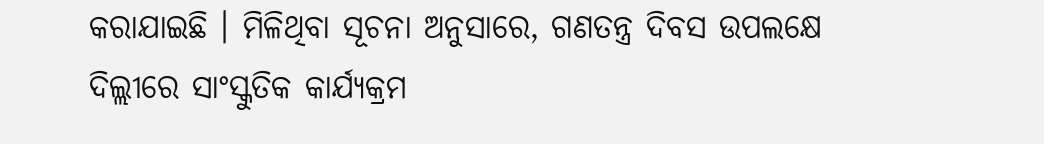କରାଯାଇଛି । ମିଳିଥିବା ସୂଚନା ଅନୁସାରେ, ଗଣତନ୍ତ୍ର ଦିବସ ଉପଲକ୍ଷେ ଦିଲ୍ଲୀରେ ସାଂସ୍କୁତିକ କାର୍ଯ୍ୟକ୍ରମ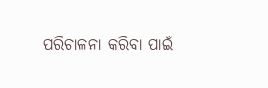ପରିଚାଳନା କରିବା ପାଇଁ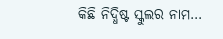କିଛି ନିଦ୍ଧିଷ୍ଟ ସ୍କୁଲର ନାମ…